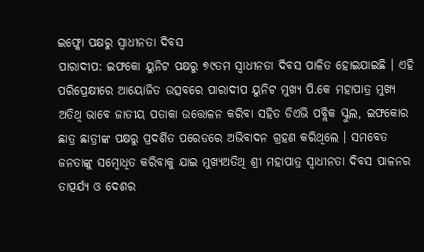ଇଫ୍କୋ ପକ୍ଷରୁ ସ୍ୱାଧୀନତା ଦିବସ
ପାରାଦୀପ: ଇଫକୋ ୟୁନିଟ ପକ୍ଷରୁ ୭୯ତମ ସ୍ୱାଧୀନତା ଦିବସ ପାଳିତ ହୋଇଯାଇଛି । ଏହି ପରିପ୍ରେକ୍ଷୀରେ ଆୟୋଜିତ ଉତ୍ସବରେ ପାରାଦୀପ ୟୁନିଟ ମୁଖ୍ୟ ପି.କେ ମହାପାତ୍ର ମୁଖ୍ୟ ଅତିଥି ଭାବେ ଜାତୀୟ ପତାକା ଉତ୍ତୋଳନ କରିବା ସହିତ ଡିଏଭି ପବ୍ଲିକ ସ୍କୁଲ, ଇଫକୋର ଛାତ୍ର ଛାତ୍ରୀଙ୍କ ପକ୍ଷରୁ ପ୍ରଦର୍ଶିତ ପରେଡରେ ଅଭିବାଦନ ଗ୍ରହଣ କରିଥିଲେ । ସମବେତ ଜନତାଙ୍କୁ ସମ୍ବୋଧିତ କରିବାକୁ ଯାଇ ମୁଖ୍ୟଅତିଥି ଶ୍ରୀ ମହାପାତ୍ର ସ୍ୱାଧୀନତା ଦିବସ ପାଳନର ତାତ୍ପର୍ଯ୍ୟ ଓ ଦେଶର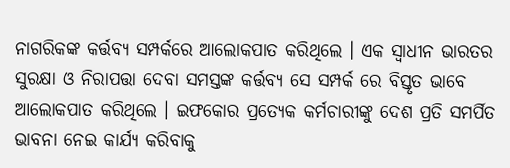ନାଗରିକଙ୍କ କର୍ତ୍ତବ୍ୟ ସମ୍ପର୍କରେ ଆଲୋକପାତ କରିଥିଲେ । ଏକ ସ୍ୱାଧୀନ ଭାରତର ସୁରକ୍ଷା ଓ ନିରାପତ୍ତା ଦେବା ସମସ୍ତଙ୍କ କର୍ତ୍ତବ୍ୟ ସେ ସମ୍ପର୍କ ରେ ବିସ୍ତୃତ ଭାବେ ଆଲୋକପାତ କରିଥିଲେ । ଇଫକୋର ପ୍ରତ୍ୟେକ କର୍ମଚାରୀଙ୍କୁ ଦେଶ ପ୍ରତି ସମର୍ପିତ ଭାବନା ନେଇ କାର୍ଯ୍ୟ କରିବାକୁ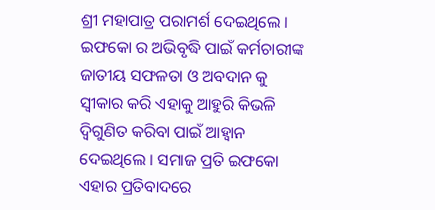ଶ୍ରୀ ମହାପାତ୍ର ପରାମର୍ଶ ଦେଇଥିଲେ । ଇଫକୋ ର ଅଭିବୃଦ୍ଧି ପାଇଁ କର୍ମଚାରୀଙ୍କ ଜାତୀୟ ସଫଳତା ଓ ଅବଦାନ କୁ ସ୍ୱୀକାର କରି ଏହାକୁ ଆହୁରି କିଭଳି ଦ୍ୱିଗୁଣିତ କରିବା ପାଇଁ ଆହ୍ୱାନ ଦେଇଥିଲେ । ସମାଜ ପ୍ରତି ଇଫକୋ ଏହାର ପ୍ରତିବାଦରେ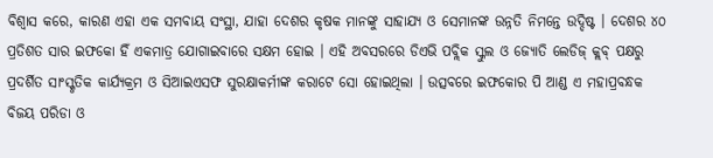ବିଶ୍ୱାସ କରେ, କାରଣ ଏହା ଏକ ସମବାୟ ସଂସ୍ଥା, ଯାହା ଦେଶର କୃଷକ ମାନଙ୍କୁ ସାହାଯ୍ୟ ଓ ସେମାନଙ୍କ ଉନ୍ନତି ନିମନ୍ତେ ଉଦ୍ଦିଷ୍ଟ । ଦେଶର ୪୦ ପ୍ରତିଶତ ସାର ଇଫକୋ ହିଁ ଏକମାତ୍ର ଯୋଗାଇବାରେ ସକ୍ଷମ ହୋଇ । ଏହି ଅବସରରେ ଡିଏଭି ପବ୍ଲିକ ସ୍କୁଲ ଓ ଜ୍ୟୋତି ଲେଡିଜ୍ କ୍ଲବ୍ ପକ୍ଷରୁ ପ୍ରଦର୍ଶିତ ସାଂସ୍କୃତିକ କାର୍ଯ୍ୟକ୍ରମ ଓ ସିଆଇଏସଫ ସୁରକ୍ଷାକର୍ମୀଙ୍କ କରାଟେ ସୋ ହୋଇଥିଲା । ଉତ୍ସବରେ ଇଫକୋର ପି ଆଣ୍ଡ ଏ ମହାପ୍ରବନ୍ଧକ ବିଜୟ ପରିଡା ଓ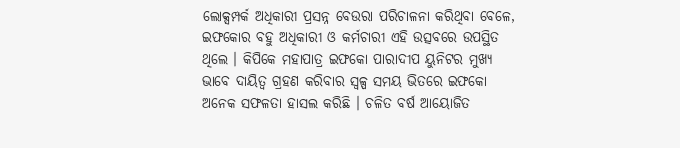ଲୋକ୍ସମ୍ପର୍କ ଅଧିକାରୀ ପ୍ରସନ୍ନ ବେଉରା ପରିଚାଳନା କରିଥିବା ବେଳେ, ଇଫକୋର ବହୁ ଅଧିକାରୀ ଓ କର୍ମଚାରୀ ଏହି ଉତ୍ସବରେ ଉପସ୍ଥିତ ଥିଲେ । କିପିକେ ମହାପାତ୍ର ଇଫକୋ ପାରାଦୀପ ୟୁନିଟର ମୁଖ୍ୟ ଭାବେ ଦାୟିତ୍ୱ ଗ୍ରହଣ କରିବାର ସ୍ୱଳ୍ପ ସମୟ ଭିତରେ ଇଫକୋ ଅନେକ ସଫଳତା ହାସଲ କରିଛି । ଚଳିତ ବର୍ଷ ଆୟୋଜିତ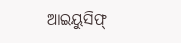ଆଇୟୁସିଫ୍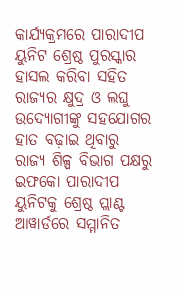କାର୍ଯ୍ୟକ୍ରମରେ ପାରାଦୀପ ୟୁନିଟ ଶ୍ରେଷ୍ଠ ପୁରସ୍କାର ହାସଲ କରିବା ସହିତ ରାଜ୍ୟର କ୍ଷୁଦ୍ର ଓ ଲଘୁ ଉଦ୍ୟୋଗୀଙ୍କୁ ସହଯୋଗର ହାତ ବଢ଼ାଇ ଥିବାରୁ ରାଜ୍ୟ ଶିଳ୍ପ ବିଭାଗ ପକ୍ଷରୁ ଇଫକୋ ପାରାଦୀପ ୟୁନିଟକୁ ଶ୍ରେଷ୍ଠ ପ୍ଲାଣ୍ଟ ଆୱାର୍ଡରେ ସମ୍ମାନିତ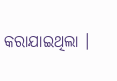କରାଯାଇଥିଲା ।